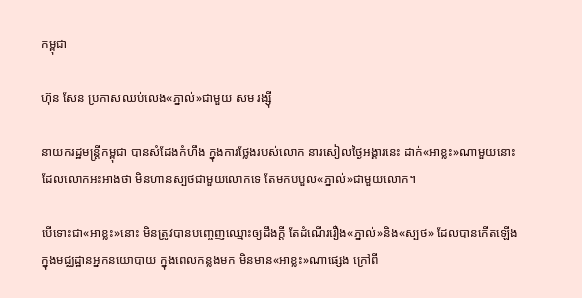កម្ពុជា

ហ៊ុន សែន ប្រកាសឈប់លេង«ភ្នាល់»ជាមួយ សម រង្ស៊ី

នាយករដ្ឋមន្ត្រីកម្ពុជា បានសំដែងកំហឹង ក្នុងការថ្លែងរបស់លោក នារសៀលថ្ងៃអង្គារនេះ ដាក់«អាខ្លះ»ណាមួយនោះ ដែលលោកអះអាងថា មិនហានស្បថជាមួយលោកទេ តែមកបបួល«ភ្នាល់»ជាមួយលោក។

បើទោះជា«អាខ្លះ»នោះ មិនត្រូវបានបញ្ចេញឈ្មោះឲ្យដឹងក្ដី តែដំណើររឿង«ភ្នាល់»និង«ស្បថ» ដែលបានកើតឡើង ក្នុងមជ្ឈដ្ឋានអ្នកនយោបាយ ក្នុងពេលកន្លងមក មិនមាន«អាខ្លះ»ណាផ្សេង ក្រៅពី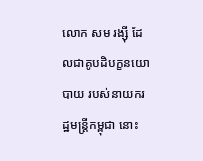លោក សម រង្ស៊ី ដែលជាគូបដិបក្ខនយោបាយ របស់នាយករដ្ឋមន្ត្រីកម្ពុជា នោះ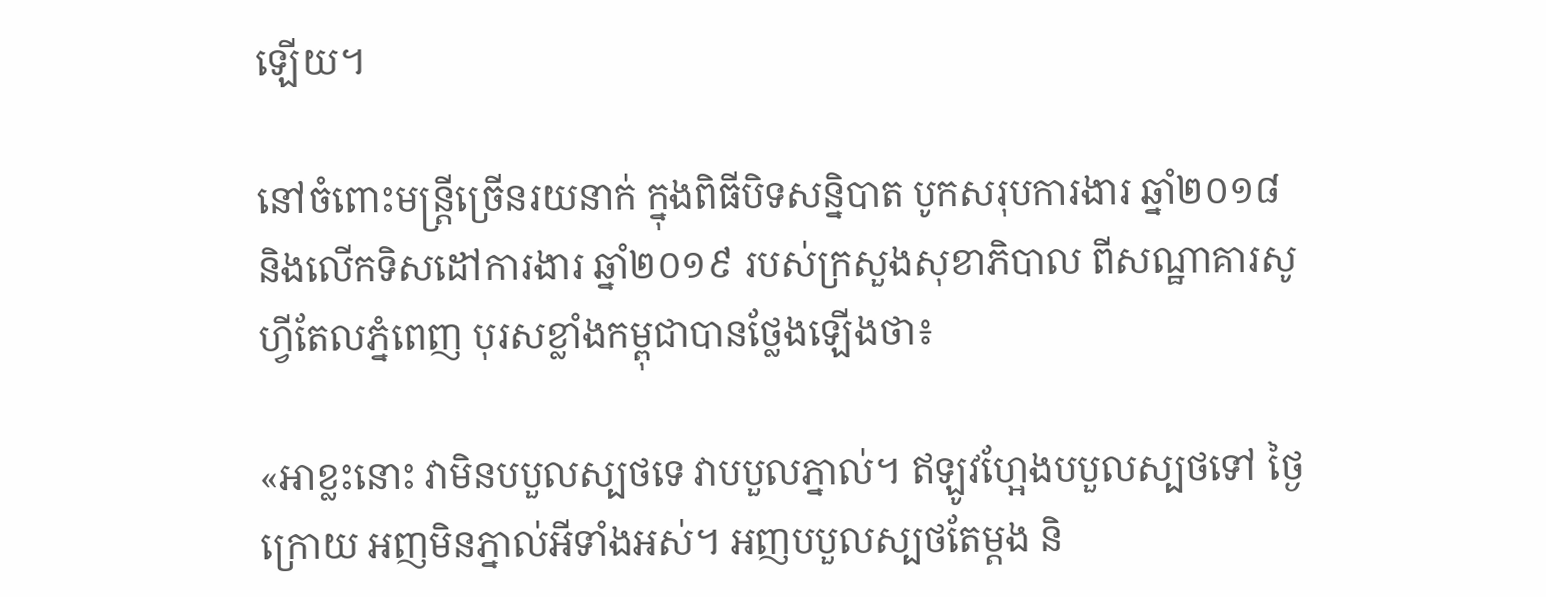ឡើយ។

នៅចំពោះមន្ត្រីច្រើនរយនាក់ ក្នុងពិធីបិទសន្និបាត បូកសរុបការងារ ឆ្នាំ២០១៨ និងលើកទិសដៅការងារ ឆ្នាំ២០១៩ របស់ក្រសួងសុខាភិបាល ពីសណ្ឋាគារសូហ្វីតែលភ្នំពេញ បុរសខ្លាំងកម្ពុជាបានថ្លែងឡើងថា៖

«អាខ្លះនោះ វាមិនបបួលស្បថទេ វាបបួលភ្នាល់។ ឥឡូវហ្អែងបបួលស្បថទៅ ថ្ងៃក្រោយ អញមិនភ្នាល់អីទាំងអស់។ អញបបួលស្បថតែម្ដង និ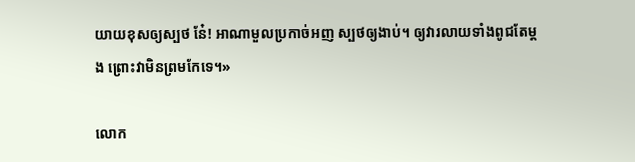យាយខុសឲ្យស្បថ ន៎ែ! អាណាមួលប្រកាច់អញ ស្បថឲ្យងាប់។ ឲ្យវារលាយទាំងពូជតែម្ដង ព្រោះវាមិនព្រមកែទេ។»

លោក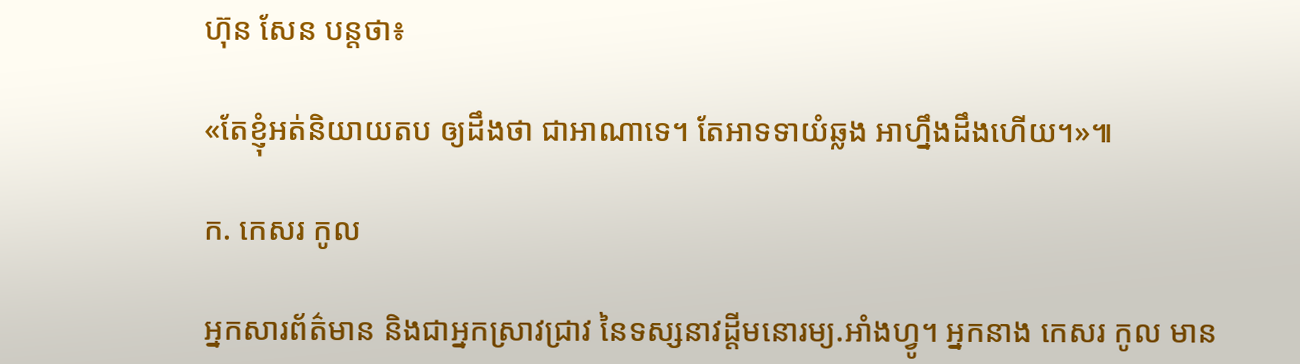ហ៊ុន សែន បន្តថា៖

«តែខ្ញុំអត់និយាយតប ឲ្យដឹងថា ជាអាណាទេ។ តែអាទទាយំឆ្លង អាហ្នឹងដឹងហើយ។»៕

ក. កេសរ កូល

អ្នកសារព័ត៌មាន និងជាអ្នកស្រាវជ្រាវ នៃទស្សនាវដ្ដីមនោរម្យ.អាំងហ្វូ។ អ្នកនាង កេសរ កូល មាន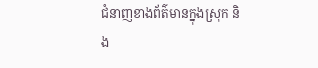ជំនាញខាងព័ត៌មានក្នុងស្រុក និង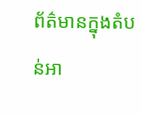ព័ត៌មានក្នុងតំបន់អា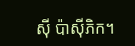ស៊ី ប៉ាស៊ីភិក។